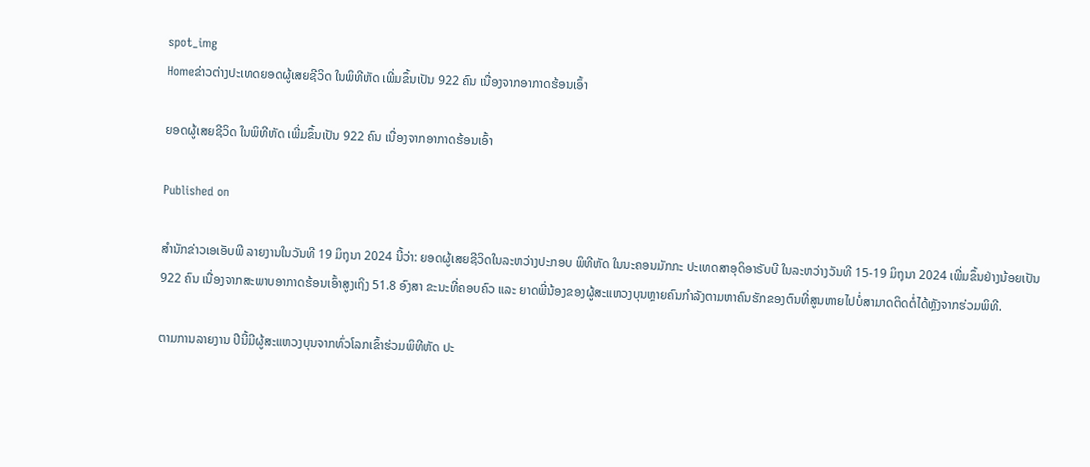spot_img
Homeຂ່າວຕ່າງປະເທດຍອດຜູ້ເສຍຊີວິດ ໃນພິທີຫັດ ເພີ່ມຂຶ້ນເປັນ 922 ຄົນ ເນື່ອງຈາກອາກາດຮ້ອນເອົ້າ

ຍອດຜູ້ເສຍຊີວິດ ໃນພິທີຫັດ ເພີ່ມຂຶ້ນເປັນ 922 ຄົນ ເນື່ອງຈາກອາກາດຮ້ອນເອົ້າ

Published on

ສຳນັກຂ່າວເອເອັບພີ ລາຍງານໃນວັນທີ 19 ມິຖຸນາ 2024 ນີ້ວ່າ: ຍອດຜູ້ເສຍຊີວິດໃນລະຫວ່າງປະກອບ ພິທີຫັດ ໃນນະຄອນມັກກະ ປະເທດສາອຸດິອາຣັບບີ ໃນລະຫວ່າງວັນທີ 15-19 ມິຖຸນາ 2024 ເພີ່ມຂຶ້ນຢ່າງນ້ອຍເປັນ 922 ຄົນ ເນື່ອງຈາກສະພາບອາກາດຮ້ອນເອົ້າສູງເຖິງ 51.8 ອົງສາ ຂະນະທີ່ຄອບຄົວ ແລະ ຍາດພີ່ນ້ອງຂອງຜູ້ສະແຫວງບຸນຫຼາຍຄົນກຳລັງຕາມຫາຄົນຮັກຂອງຕົນທີ່ສູນຫາຍໄປບໍ່ສາມາດຕິດຕໍ່ໄດ້ຫຼັງຈາກຮ່ວມພິທີ.

ຕາມການລາຍງານ ປີນີ້ມີຜູ້ສະແຫວງບຸນຈາກທົ່ວໂລກເຂົ້າຮ່ວມພິທີຫັດ ປະ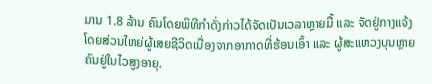ມານ 1.8 ລ້ານ ຄົນໂດຍພິທີກຳດັ່ງກ່າວໄດ້ຈັດເປັນເວລາຫຼາຍມື້ ແລະ ຈັດຢູ່ກາງແຈ້ງ ໂດຍສ່ວນໃຫຍ່ຜູ້ເສຍຊີວິດເນື່ອງຈາກອາກາດທີ່ຮ້ອນເອົ້າ ແລະ ຜູ້ສະແຫວງບຸນຫຼາຍຄົນຢູ່ໃນໄວສູງອາຍຸ.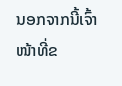ນອກຈາກນີ້ເຈົ້າໜ້າທີ່ຂ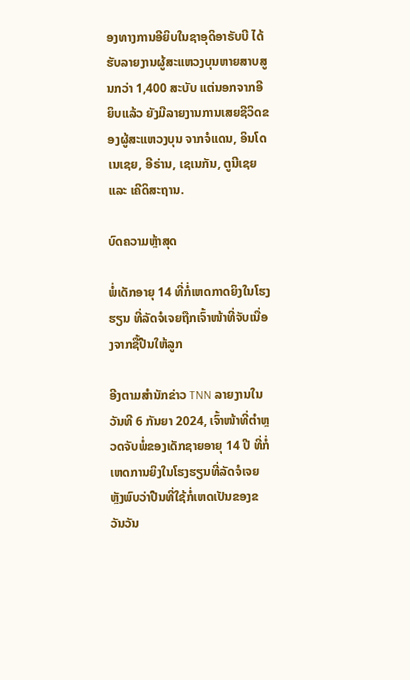ອງທາງການອີຍິບໃນຊາອຸດິອາຣັບບີ ໄດ້ຮັບລາຍງານຜູ້ສະແຫວງບຸນຫາຍສາບສູນກວ່າ 1,400 ສະບັບ ແຕ່ນອກຈາກອີຍິບແລ້ວ ຍັງມີລາຍງານການເສຍຊີວິດຂອງຜູ້ສະແຫວງບຸນ ຈາກຈໍແດນ, ອິນໂດເນເຊຍ, ອີຣ່ານ, ເຊເນກັນ, ຕູນີເຊຍ ແລະ ເຄີດິສະຖານ.

ບົດຄວາມຫຼ້າສຸດ

ພໍ່ເດັກອາຍຸ 14 ທີ່ກໍ່ເຫດກາດຍິງໃນໂຮງຮຽນ ທີ່ລັດຈໍເຈຍຖືກເຈົ້າໜ້າທີ່ຈັບເນື່ອງຈາກຊື້ປືນໃຫ້ລູກ

ອີງຕາມສຳນັກຂ່າວ TNN ລາຍງານໃນວັນທີ 6 ກັນຍາ 2024, ເຈົ້າໜ້າທີ່ຕຳຫຼວດຈັບພໍ່ຂອງເດັກຊາຍອາຍຸ 14 ປີ ທີ່ກໍ່ເຫດການຍິງໃນໂຮງຮຽນທີ່ລັດຈໍເຈຍ ຫຼັງພົບວ່າປືນທີ່ໃຊ້ກໍ່ເຫດເປັນຂອງຂວັນວັນ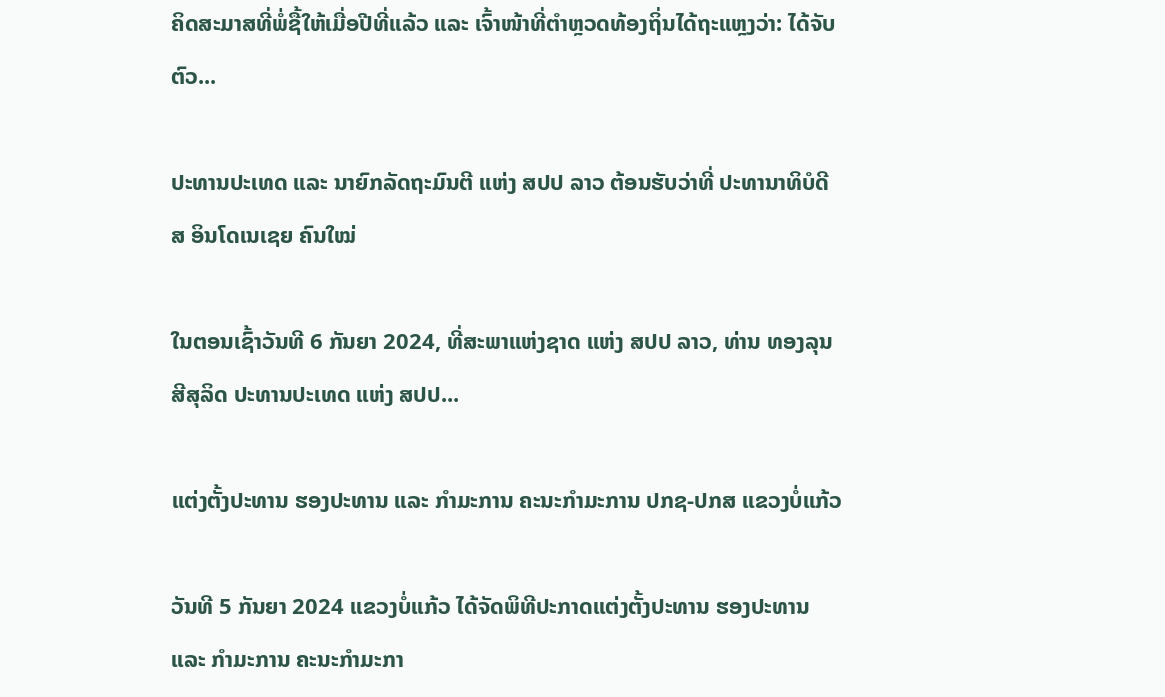ຄິດສະມາສທີ່ພໍ່ຊື້ໃຫ້ເມື່ອປີທີ່ແລ້ວ ແລະ ເຈົ້າໜ້າທີ່ຕຳຫຼວດທ້ອງຖິ່ນໄດ້ຖະແຫຼງວ່າ: ໄດ້ຈັບຕົວ...

ປະທານປະເທດ ແລະ ນາຍົກລັດຖະມົນຕີ ແຫ່ງ ສປປ ລາວ ຕ້ອນຮັບວ່າທີ່ ປະທານາທິບໍດີ ສ ອິນໂດເນເຊຍ ຄົນໃໝ່

ໃນຕອນເຊົ້າວັນທີ 6 ກັນຍາ 2024, ທີ່ສະພາແຫ່ງຊາດ ແຫ່ງ ສປປ ລາວ, ທ່ານ ທອງລຸນ ສີສຸລິດ ປະທານປະເທດ ແຫ່ງ ສປປ...

ແຕ່ງຕັ້ງປະທານ ຮອງປະທານ ແລະ ກຳມະການ ຄະນະກຳມະການ ປກຊ-ປກສ ແຂວງບໍ່ແກ້ວ

ວັນທີ 5 ກັນຍາ 2024 ແຂວງບໍ່ແກ້ວ ໄດ້ຈັດພິທີປະກາດແຕ່ງຕັ້ງປະທານ ຮອງປະທານ ແລະ ກຳມະການ ຄະນະກຳມະກາ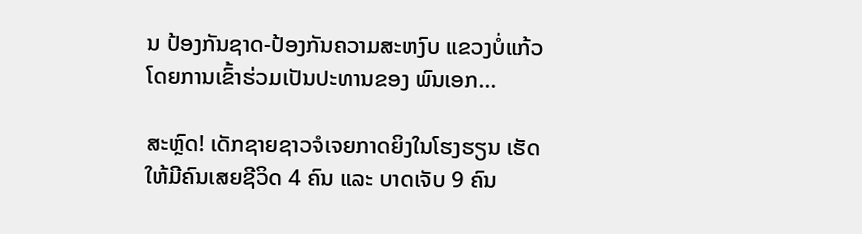ນ ປ້ອງກັນຊາດ-ປ້ອງກັນຄວາມສະຫງົບ ແຂວງບໍ່ແກ້ວ ໂດຍການເຂົ້າຮ່ວມເປັນປະທານຂອງ ພົນເອກ...

ສະຫຼົດ! ເດັກຊາຍຊາວຈໍເຈຍກາດຍິງໃນໂຮງຮຽນ ເຮັດໃຫ້ມີຄົນເສຍຊີວິດ 4 ຄົນ ແລະ ບາດເຈັບ 9 ຄົນ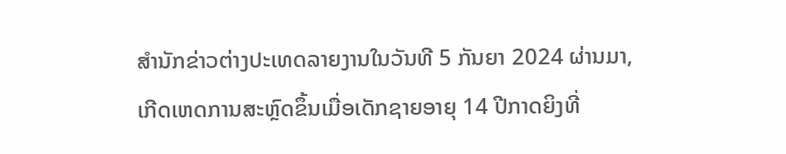ສຳນັກຂ່າວຕ່າງປະເທດລາຍງານໃນວັນທີ 5 ກັນຍາ 2024 ຜ່ານມາ, ເກີດເຫດການສະຫຼົດຂຶ້ນເມື່ອເດັກຊາຍອາຍຸ 14 ປີກາດຍິງທີ່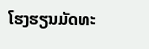ໂຮງຮຽນມັດທະ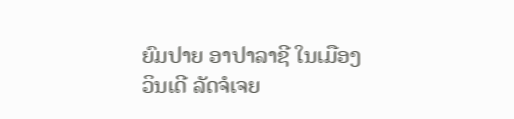ຍົມປາຍ ອາປາລາຊີ ໃນເມືອງວິນເດີ ລັດຈໍເຈຍ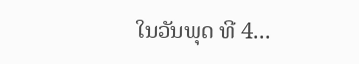ໃນວັນພຸດ ທີ 4...